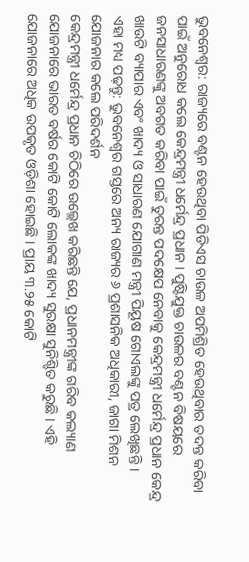ଭୁବନେଶ୍ବର: ରାଜ୍ୟରେ ବଣ୍ଟନ ହେଉଥିବା ପିଡିଏସ ଚାଉଳ ଅପମିଶ୍ରିତ ହେଉଥିବାର ତଦନ୍ତ କରିବା ପାଇଁ ଅନୁରୋଧ କଲେ କେନ୍ଦ୍ରମନ୍ତ୍ରୀ ଧର୍ମେନ୍ଦ୍ର ପ୍ରଧାନ । ପୁଷ୍ଟିଯୁକ୍ତ ଚାଉଳର ବଣ୍ଟନ ବିଷୟରେ ଜନସାଧାରଣଙ୍କୁ ଅବଗତ କରିବା ପାଇଁ ତୁରନ୍ତ ପଦକ୍ଷେପ ନେବାକୁ କେନ୍ଦ୍ରମନ୍ତ୍ରୀ ଧର୍ମେନ୍ଦ୍ର ପ୍ରଧାନ କେନ୍ଦ୍ର ଖାଉଟି ବ୍ୟାପାର ଏବଂ ଖାଦ୍ୟ ଓ ସାଧାରଣ ଯୋଗାଣ ମନ୍ତ୍ରୀ ପିୟୂଷ ଗୋଏଲଙ୍କୁ ପତ୍ର ଲେଖିଛନ୍ତି ।
ଏହା ମଧ୍ୟ ପଢ଼ନ୍ତୁ: ଭୁବନେଶ୍ବର ଗସ୍ତରେ ଅନ୍ୟ ରାଜ୍ୟର ୬ ପ୍ରଶାସନିକ ଅଧିକାରୀ, ଜାଗା ମିଶନ ଯୋଜନାର କଲେ ପରିଦର୍ଶନ
କେନ୍ଦ୍ରମନ୍ତ୍ରୀ ଧର୍ମେନ୍ଦ୍ର ପ୍ରଧାନ ଚିଠିରେ ଉଲ୍ଲେଖ କରିଛନ୍ତି ଯେ, ପ୍ରଧାନମନ୍ତ୍ରୀଙ୍କ ଗରିବ କଲ୍ୟାଣ ଯୋଜନାରେ ଭାରତ ବର୍ଷର କୋଟି କୋଟି ଲୋକଙ୍କ ଖାଦ୍ୟ ସୁରକ୍ଷା ସୁନିଶ୍ଚିତ କରୁଛି । ଏହି ଯୋଜନାରେ ଅଧିକ ଉପକୃତ ଓଡ଼ିଶା ହୋଇଛି । ପ୍ରାୟ ୩.୨୫ କୋଟି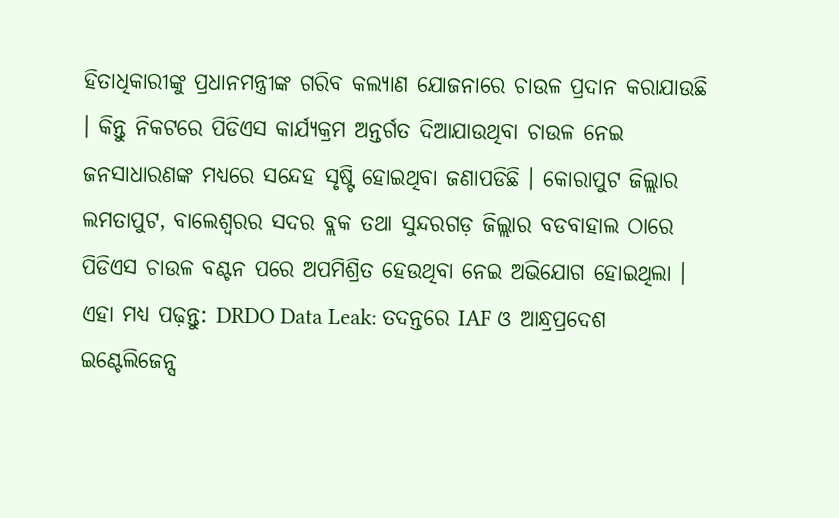ହିତାଧିକାରୀଙ୍କୁ ପ୍ରଧାନମନ୍ତ୍ରୀଙ୍କ ଗରିବ କଲ୍ୟାଣ ଯୋଜନାରେ ଚାଉଳ ପ୍ରଦାନ କରାଯାଉଛି । କିନ୍ତୁ ନିକଟରେ ପିଡିଏସ କାର୍ଯ୍ୟକ୍ରମ ଅନ୍ତର୍ଗତ ଦିଆଯାଉଥିବା ଚାଉଳ ନେଇ ଜନସାଧାରଣଙ୍କ ମଧ୍ୟରେ ସନ୍ଦେହ ସୃଷ୍ଟି ହୋଇଥିବା ଜଣାପଡିଛି । କୋରାପୁଟ ଜିଲ୍ଲାର ଲମତାପୁଟ, ବାଲେଶ୍ୱରର ସଦର ବ୍ଲକ ତଥା ସୁନ୍ଦରଗଡ଼ ଜିଲ୍ଲାର ବଡବାହାଲ ଠାରେ ପିଡିଏସ ଚାଉଳ ବଣ୍ଟନ ପରେ ଅପମିଶ୍ରିତ ହେଉଥିବା ନେଇ ଅଭିଯୋଗ ହୋଇଥିଲା ।
ଏହା ମଧ୍ୟ ପଢ଼ନ୍ତୁ: DRDO Data Leak: ତଦନ୍ତରେ IAF ଓ ଆନ୍ଧ୍ରପ୍ରଦେଶ ଇଣ୍ଟେଲିଜେନ୍ସ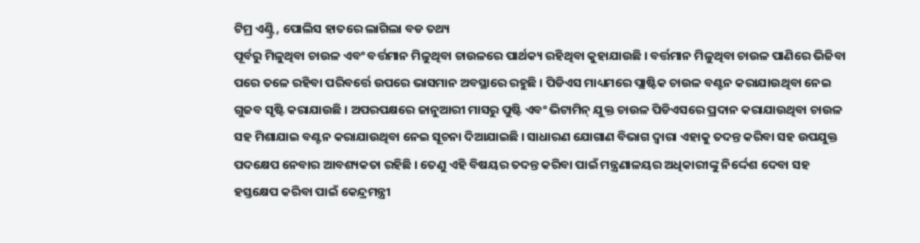ଟିମ୍ର ଏଣ୍ଟ୍ରି, ପୋଲିସ ହାତରେ ଲାଗିଲା ବଡ ତଥ୍ୟ
ପୂର୍ବରୁ ମିଳୁଥିବା ଚାଉଳ ଏବଂ ବର୍ତ୍ତମାନ ମିଳୁଥିବା ଚାଉଳରେ ପାର୍ଥକ୍ୟ ରହିଥିବା କୁହାଯାଉଛି । ବର୍ତ୍ତମାନ ମିଳୁଥିବା ଚାଉଳ ପାଣିରେ ଭିଜିବା ପରେ ତଳେ ରହିବା ପରିବର୍ତ୍ତେ ଉପରେ ଭାସମାନ ଅବସ୍ଥାରେ ରହୁଛି । ପିଡିଏସ ମାଧ୍ୟମରେ ପ୍ଲାଷ୍ଟିକ ଚାଉଳ ବଣ୍ଟନ କରାଯାଉଥିବା ନେଇ ଗୁଜବ ସୃଷ୍ଟି କରାଯାଉଛି । ଅପରପକ୍ଷରେ ଜାନୁଆରୀ ମାସରୁ ପୁଷ୍ଟି ଏବଂ ଭିଟାମିନ୍ ଯୁକ୍ତ ଚାଉଳ ପିଡିଏସରେ ପ୍ରଦାନ କରାଯାଉଥିବା ଚାଉଳ ସହ ମିଶାଯାଇ ବଣ୍ଟନ କରାଯାଉଥିବା ନେଇ ସୂଚନା ଦିଆଯାଇଛି । ସାଧାରଣ ଯୋଗାଣ ବିଭାଗ ଦ୍ୱାରା ଏହାକୁ ତଦନ୍ତ କରିବା ସହ ଉପଯୁକ୍ତ ପଦକ୍ଷେପ ନେବାର ଆବଶ୍ୟକତା ରହିଛି । ତେଣୁ ଏହି ବିଷୟର ତଦନ୍ତ କରିବା ପାଇଁ ମନ୍ତ୍ରଣାଳୟର ଅଧିକାରୀଙ୍କୁ ନିର୍ଦ୍ଦେଶ ଦେବା ସହ ହସ୍ତକ୍ଷେପ କରିବା ପାଇଁ କେନ୍ଦ୍ରମନ୍ତ୍ରୀ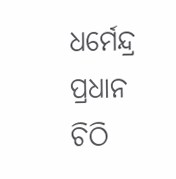ଧର୍ମେନ୍ଦ୍ର ପ୍ରଧାନ ଚିଠି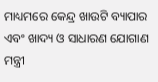ମାଧ୍ୟମରେ କେନ୍ଦ୍ର ଖାଉଟି ବ୍ୟାପାର ଏବଂ ଖାଦ୍ୟ ଓ ସାଧାରଣ ଯୋଗାଣ ମନ୍ତ୍ରୀ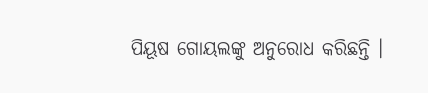ପିୟୂଷ ଗୋୟଲଙ୍କୁ ଅନୁରୋଧ କରିଛନ୍ତି ।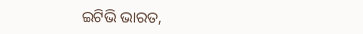ଇଟିଭି ଭାରତ,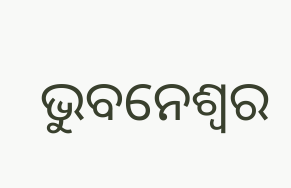ଭୁବନେଶ୍ବର